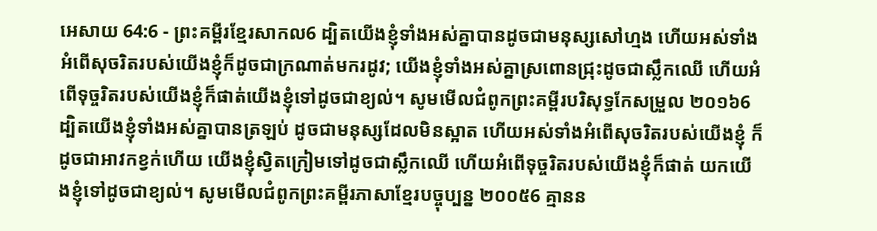អេសាយ 64:6 - ព្រះគម្ពីរខ្មែរសាកល6 ដ្បិតយើងខ្ញុំទាំងអស់គ្នាបានដូចជាមនុស្សសៅហ្មង ហើយអស់ទាំងអំពើសុចរិតរបស់យើងខ្ញុំក៏ដូចជាក្រណាត់មករដូវ; យើងខ្ញុំទាំងអស់គ្នាស្រពោនជ្រុះដូចជាស្លឹកឈើ ហើយអំពើទុច្ចរិតរបស់យើងខ្ញុំក៏ផាត់យើងខ្ញុំទៅដូចជាខ្យល់។ សូមមើលជំពូកព្រះគម្ពីរបរិសុទ្ធកែសម្រួល ២០១៦6 ដ្បិតយើងខ្ញុំទាំងអស់គ្នាបានត្រឡប់ ដូចជាមនុស្សដែលមិនស្អាត ហើយអស់ទាំងអំពើសុចរិតរបស់យើងខ្ញុំ ក៏ដូចជាអាវកខ្វក់ហើយ យើងខ្ញុំស្វិតក្រៀមទៅដូចជាស្លឹកឈើ ហើយអំពើទុច្ចរិតរបស់យើងខ្ញុំក៏ផាត់ យកយើងខ្ញុំទៅដូចជាខ្យល់។ សូមមើលជំពូកព្រះគម្ពីរភាសាខ្មែរបច្ចុប្បន្ន ២០០៥6 គ្មានន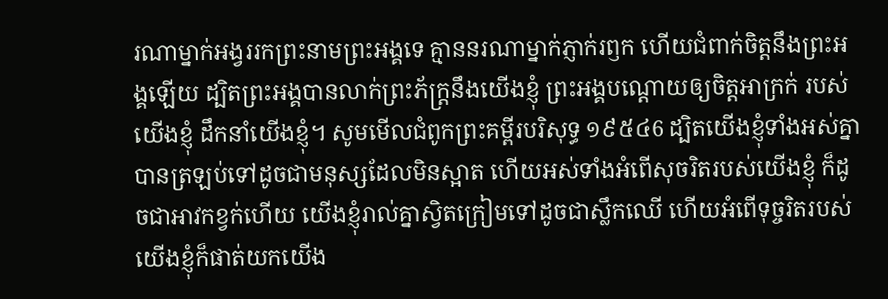រណាម្នាក់អង្វររកព្រះនាមព្រះអង្គទេ គ្មាននរណាម្នាក់ភ្ញាក់រឭក ហើយជំពាក់ចិត្តនឹងព្រះអង្គឡើយ ដ្បិតព្រះអង្គបានលាក់ព្រះភ័ក្ត្រនឹងយើងខ្ញុំ ព្រះអង្គបណ្ដោយឲ្យចិត្តអាក្រក់ របស់យើងខ្ញុំ ដឹកនាំយើងខ្ញុំ។ សូមមើលជំពូកព្រះគម្ពីរបរិសុទ្ធ ១៩៥៤6 ដ្បិតយើងខ្ញុំទាំងអស់គ្នាបានត្រឡប់ទៅដូចជាមនុស្សដែលមិនស្អាត ហើយអស់ទាំងអំពើសុចរិតរបស់យើងខ្ញុំ ក៏ដូចជាអាវកខ្វក់ហើយ យើងខ្ញុំរាល់គ្នាស្វិតក្រៀមទៅដូចជាស្លឹកឈើ ហើយអំពើទុច្ចរិតរបស់យើងខ្ញុំក៏ផាត់យកយើង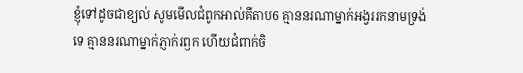ខ្ញុំទៅដូចជាខ្យល់ សូមមើលជំពូកអាល់គីតាប6 គ្មាននរណាម្នាក់អង្វររកនាមទ្រង់ទេ គ្មាននរណាម្នាក់ភ្ញាក់រឭក ហើយជំពាក់ចិ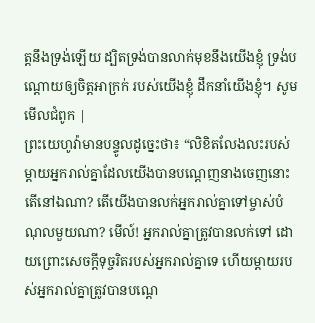ត្តនឹងទ្រង់ឡើយ ដ្បិតទ្រង់បានលាក់មុខនឹងយើងខ្ញុំ ទ្រង់បណ្ដោយឲ្យចិត្តអាក្រក់ របស់យើងខ្ញុំ ដឹកនាំយើងខ្ញុំ។ សូមមើលជំពូក |
ព្រះយេហូវ៉ាមានបន្ទូលដូច្នេះថា៖ “លិខិតលែងលះរបស់ម្ដាយអ្នករាល់គ្នាដែលយើងបានបណ្ដេញនាងចេញនោះ តើនៅឯណា? តើយើងបានលក់អ្នករាល់គ្នាទៅម្ចាស់បំណុលមួយណា? មើល៍! អ្នករាល់គ្នាត្រូវបានលក់ទៅ ដោយព្រោះសេចក្ដីទុច្ចរិតរបស់អ្នករាល់គ្នាទេ ហើយម្ដាយរបស់អ្នករាល់គ្នាត្រូវបានបណ្ដេ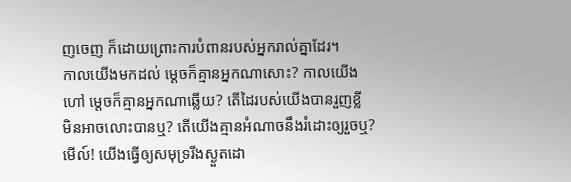ញចេញ ក៏ដោយព្រោះការបំពានរបស់អ្នករាល់គ្នាដែរ។
កាលយើងមកដល់ ម្ដេចក៏គ្មានអ្នកណាសោះ? កាលយើងហៅ ម្ដេចក៏គ្មានអ្នកណាឆ្លើយ? តើដៃរបស់យើងបានរួញខ្លី មិនអាចលោះបានឬ? តើយើងគ្មានអំណាចនឹងរំដោះឲ្យរួចឬ? មើល៍! យើងធ្វើឲ្យសមុទ្ររីងស្ងួតដោ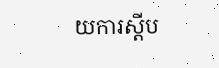យការស្ដីប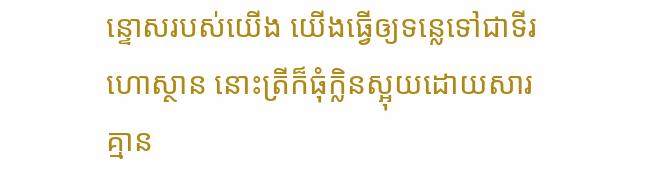ន្ទោសរបស់យើង យើងធ្វើឲ្យទន្លេទៅជាទីរហោស្ថាន នោះត្រីក៏ធុំក្លិនស្អុយដោយសារគ្មាន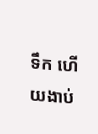ទឹក ហើយងាប់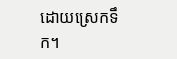ដោយស្រេកទឹក។